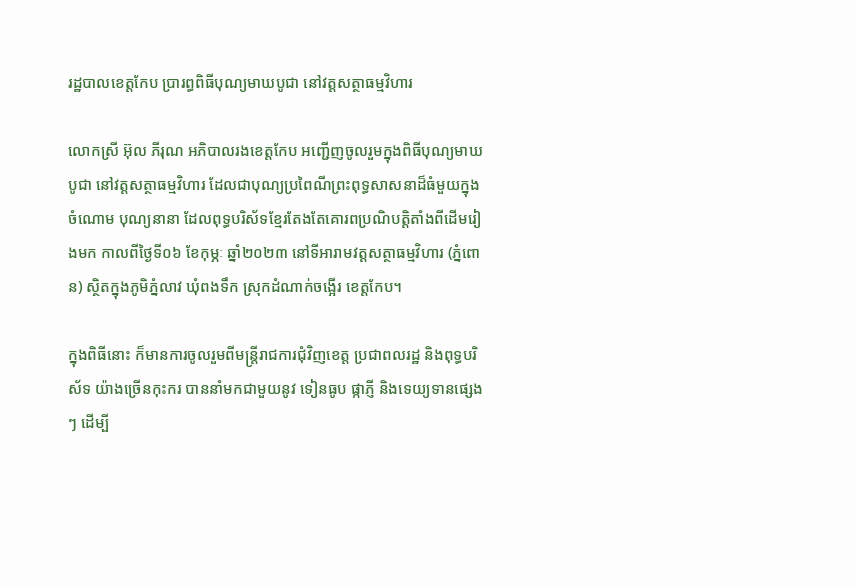រដ្ឋបាលខេត្តកែប ប្រារព្ធពិធីបុណ្យមាឃបូជា នៅវត្តសត្ថាធម្មវិហារ

លោកស្រី អ៊ុល ភីរុណ អភិបាលរងខេត្តកែប អញ្ជើញចូលរួមក្នុងពិធីបុណ្យមាឃបូជា នៅវត្តសត្ថាធម្មវិហារ ដែលជាបុណ្យប្រពៃណីព្រះពុទ្ធសាសនាដ៏ធំមួយក្នុងចំណោម បុណ្យនានា ដែលពុទ្ធបរិស័ទខ្មែរតែងតែគោរពប្រណិបត្តិតាំងពីដើមរៀងមក កាលពីថ្ងៃទី០៦ ខែកុម្ភៈ ឆ្នាំ២០២៣ នៅទីអារាមវត្តសត្ថាធម្មវិហារ (ភ្នំពោន) ស្ថិតក្នុងភូមិភ្នំលាវ ឃុំពងទឹក ស្រុកដំណាក់ចង្អើរ ខេត្តកែប។

ក្នុងពិធីនោះ ក៏មានការចូលរួមពីមន្ត្រីរាជការជុំវិញខេត្ត ប្រជាពលរដ្ឋ និងពុទ្ធបរិស័ទ យ៉ាងច្រើនកុះករ បាននាំមកជាមួយនូវ ទៀនធូប ផ្កាភ្ញី និងទេយ្យទានផ្សេងៗ ដើម្បី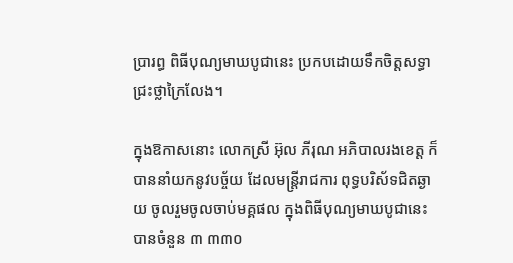ប្រារព្ធ ពិធីបុណ្យមាឃបូជានេះ ប្រកបដោយទឹកចិត្តសទ្ធាជ្រះថ្លាក្រៃលែង។

ក្នុងឱកាសនោះ លោកស្រី អ៊ុល ភីរុណ អភិបាលរងខេត្ត ក៏បាននាំយកនូវបច្ច័យ ដែលមន្រ្តីរាជការ ពុទ្ធបរិស័ទជិតឆ្ងាយ ចូលរួមចូលចាប់មគ្គផល ក្នុងពិធីបុណ្យមាឃបូជានេះ បានចំនួន ៣ ៣៣០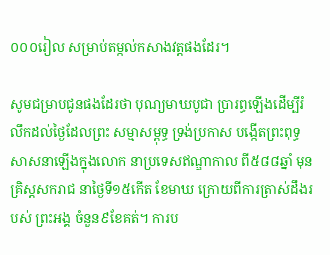០០០រៀល សម្រាប់តម្កល់កសាងវត្តផងដែរ។

សូមជម្រាបជូនផងដែរថា បុណ្យមាឃបូជា ប្រារព្ធឡើងដើម្បីរំលឹកដល់ថៃ្ងដែលព្រះ សម្មាសម្ពុទ្ធ ទ្រង់ប្រកាស បង្កើតព្រះពុទ្ធសាសនាឡើងក្នុងលោក នាប្រទេសឥណ្ឌាកាល ពី៥៨៨ឆ្នាំ មុនគ្រិស្តសករាជ នាថៃ្ងទី១៥កើត ខែមាឃ ក្រោយពីការត្រាស់ដឹងរបស់ ព្រះអង្គ ចំនួន៩ខែគត់។ ការប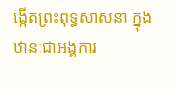ង្កើតព្រះពុទ្ធសាសនា ក្នុងឋានៈជាអង្គការ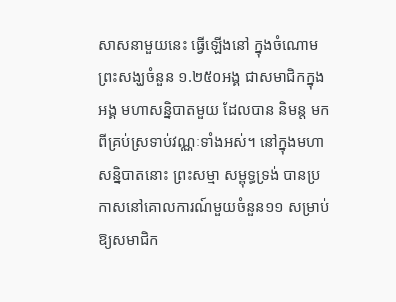សាសនាមួយនេះ ធ្វើឡើងនៅ ក្នុងចំណោម ព្រះសង្ឃចំនួន ១.២៥០អង្គ ជាសមាជិកក្នុងអង្គ មហាសន្និបាតមួយ ដែលបាន និមន្ត មកពីគ្រប់ស្រទាប់វណ្ណៈទាំងអស់។ នៅក្នុងមហាសន្និបាតនោះ ព្រះសម្មា សម្ពុទ្ធទ្រង់ បានប្រកាសនៅគោលការណ៍មួយចំនួន១១ សម្រាប់ឱ្យសមាជិក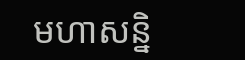មហាសន្និ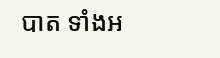បាត ទាំងអ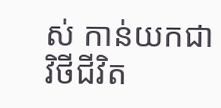ស់ កាន់យកជាវិថីជីវិត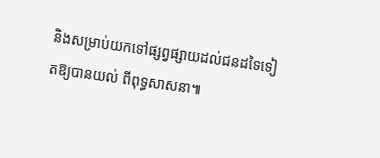និងសម្រាប់យកទៅផ្សព្វផ្សាយដល់ជនដទៃទៀតឱ្យបានយល់ ពីពុទ្ធសាសនា៕